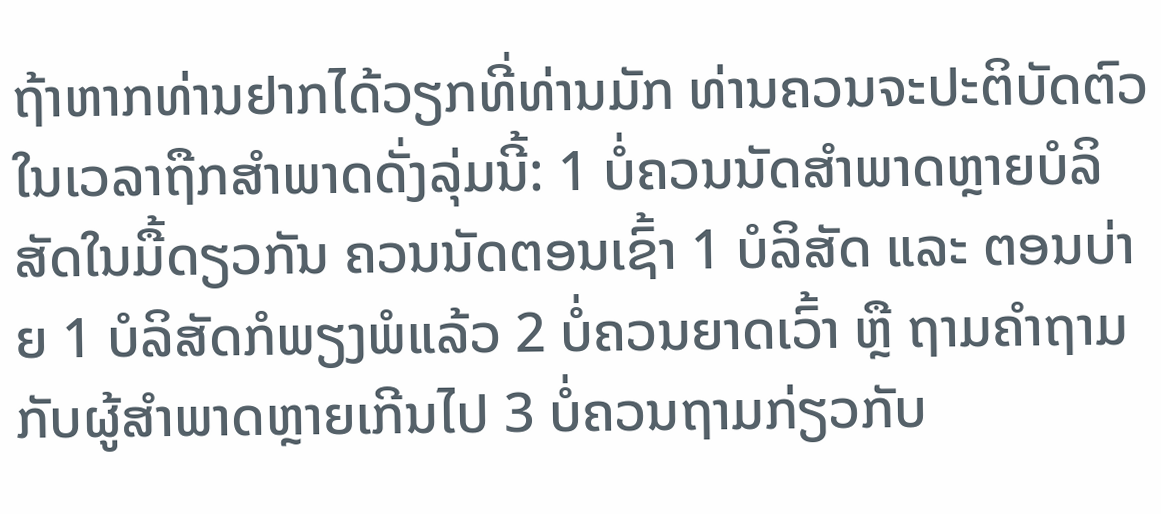ຖ້າຫາກທ່ານຢາກໄດ້ວຽກທີ່ທ່ານມັກ ທ່ານຄວນຈະປະຕິບັດຕົວ ໃນເວລາຖືກສໍາພາດດັ່ງລຸ່ມນີ້: 1 ບໍ່ຄວນນັດສຳພາດຫຼາຍບໍລິສັດໃນມື້ດຽວກັນ ຄວນນັດຕອນເຊົ້າ 1 ບໍລິສັດ ແລະ ຕອນບ່າຍ 1 ບໍລິສັດກໍພຽງພໍແລ້ວ 2 ບໍ່ຄວນຍາດເວົ້າ ຫຼື ຖາມຄຳຖາມກັບຜູ້ສຳພາດຫຼາຍເກີນໄປ 3 ບໍ່ຄວນຖາມກ່ຽວກັບ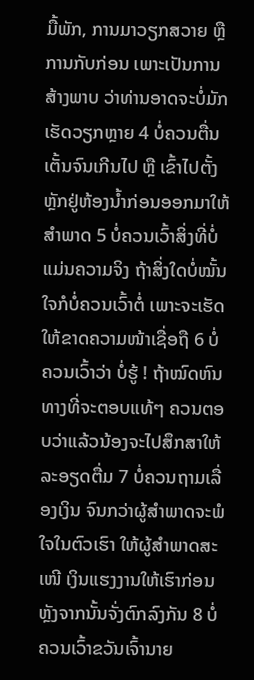ມື້ພັກ, ການມາວຽກສວາຍ ຫຼື ການກັບກ່ອນ ເພາະເປັນການສ້າງພາບ ວ່າທ່ານອາດຈະບໍ່ມັກເຮັດວຽກຫຼາຍ 4 ບໍ່ຄວນຕື່ນເຕັ້ນຈົນເກີນໄປ ຫຼື ເຂົ້າໄປຕັ້ງຫຼັກຢູ່ຫ້ອງນ້ຳກ່ອນອອກມາໃຫ້ສຳພາດ 5 ບໍ່ຄວນເວົ້າສິ່ງທີ່ບໍ່ແມ່ນຄວາມຈິງ ຖ້າສິ່ງໃດບໍ່ໝັ້ນໃຈກໍບໍ່ຄວນເວົ້າຕໍ່ ເພາະຈະເຮັດໃຫ້ຂາດຄວາມໜ້າເຊື່ອຖື 6 ບໍ່ຄວນເວົ້າວ່າ ບໍ່ຮູ້ ! ຖ້າໝົດຫົນທາງທີ່ຈະຕອບແທ້ໆ ຄວນຕອບວ່າແລ້ວນ້ອງຈະໄປສຶກສາໃຫ້ລະອຽດຕື່ມ 7 ບໍ່ຄວນຖາມເລື່ອງເງິນ ຈົນກວ່າຜູ້ສຳພາດຈະພໍໃຈໃນຕົວເຮົາ ໃຫ້ຜູ້ສຳພາດສະເໜີ ເງິນແຮງງານໃຫ້ເຮົາກ່ອນ ຫຼັງຈາກນັ້ນຈັ່ງຕົກລົງກັນ 8 ບໍ່ຄວນເວົ້າຂວັນເຈົ້ານາຍ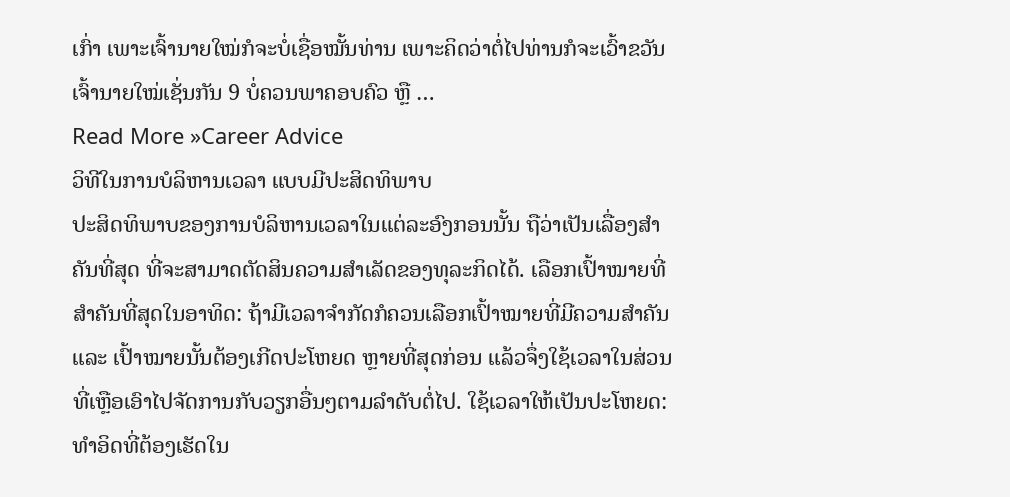ເກົ່າ ເພາະເຈົ້ານາຍໃໝ່ກໍຈະບໍ່ເຊື່ອໝັ້ນທ່ານ ເພາະຄິດວ່າຕໍ່ໄປທ່ານກໍຈະເວົ້າຂວັນເຈົ້ານາຍໃໝ່ເຊັ່ນກັນ 9 ບໍ່ຄວນພາຄອບຄົວ ຫຼື …
Read More »Career Advice
ວິທີໃນການບໍລິຫານເວລາ ແບບມີປະສິດທິພາບ
ປະສິດທິພາບຂອງການບໍລິຫານເວລາໃນແຕ່ລະອົງກອນນັ້ນ ຖືວ່າເປັນເລື່ອງສຳຄັນທີ່ສຸດ ທີ່ຈະສາມາດຕັດສິນຄວາມສຳເລັດຂອງທຸລະກິດໄດ້. ເລືອກເປົ້າໝາຍທີ່ສຳຄັນທີ່ສຸດໃນອາທິດ: ຖ້າມີເວລາຈຳກັດກໍຄວນເລືອກເປົ້າໝາຍທີ່ມີຄວາມສຳຄັນ ແລະ ເປົ້າໝາຍນັ້ນຕ້ອງເກີດປະໂຫຍດ ຫຼາຍທີ່ສຸດກ່ອນ ແລ້ວຈຶ່ງໃຊ້ເວລາໃນສ່ວນທີ່ເຫຼືອເອົາໄປຈັດການກັບວຽກອື່ນໆຕາມລຳດັບຕໍ່ໄປ. ໃຊ້ເວລາໃຫ້ເປັນປະໂຫຍດ: ທຳອິດທີ່ຕ້ອງເຮັດໃນ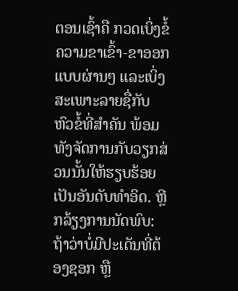ຕອນເຊົ້າຄື ກວດເບິ່ງຂໍ້ຄວາມຂາເຂົ້າ-ຂາອອກແບບຜ່ານໆ ແລະເບິ່ງສະເພາະລາຍຊື່ກັບຫົວຂໍ້ທີ່ສຳຄັນ ພ້ອມທັງຈັດການກັບວຽກສ່ວນນັ້ນໃຫ້ຮຽບຮ້ອຍເປັນອັນດັບທຳອິດ. ຫຼີກລ້ຽງການນັດພົບ: ຖ້າວ່າບໍ່ມີປະເດັນທີ່ຕ້ອງຊອກ ຫຼື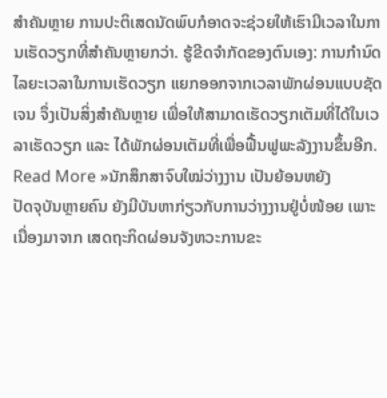ສໍາຄັນຫຼາຍ ການປະຕິເສດນັດພົບກໍອາດຈະຊ່ວຍໃຫ້ເຮົາມີເວລາໃນການເຮັດວຽກທີ່ສຳຄັນຫຼາຍກວ່າ. ຮູ້ຂີດຈຳກັດຂອງຕົນເອງ: ການກຳນົດໄລຍະເວລາໃນການເຮັດວຽກ ແຍກອອກຈາກເວລາພັກຜ່ອນແບບຊັດເຈນ ຈຶ່ງເປັນສິ່ງສຳຄັນຫຼາຍ ເພື່ອໃຫ້ສາມາດເຮັດວຽກເຕັມທີ່ໄດ້ໃນເວລາເຮັດວຽກ ແລະ ໄດ້ພັກຜ່ອນເຕັມທີ່ເພື່ອຟື້ນຟູພະລັງງານຂຶ້ນອີກ.
Read More »ນັກສຶກສາຈົບໃໝ່ວ່າງງານ ເປັນຍ້ອນຫຍັງ
ປັດຈຸບັນຫຼາຍຄົນ ຍັງມີບັນຫາກ່ຽວກັບການວ່າງງານຢູ່ບໍ່ໜ້ອຍ ເພາະເນື່ອງມາຈາກ ເສດຖະກິດຜ່ອນຈັງຫວະການຂະ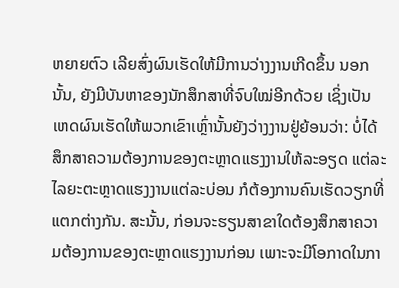ຫຍາຍຕົວ ເລີຍສົ່ງຜົນເຮັດໃຫ້ມີການວ່າງງານເກີດຂຶ້ນ ນອກນັ້ນ, ຍັງມີບັນຫາຂອງນັກສຶກສາທີ່ຈົບໃໝ່ອີກດ້ວຍ ເຊິ່ງເປັນເຫດຜົນເຮັດໃຫ້ພວກເຂົາເຫຼົ່ານັ້ນຍັງວ່າງງານຢູ່ຍ້ອນວ່າ: ບໍ່ໄດ້ສຶກສາຄວາມຕ້ອງການຂອງຕະຫຼາດແຮງງານໃຫ້ລະອຽດ ແຕ່ລະໄລຍະຕະຫຼາດແຮງງານແຕ່ລະບ່ອນ ກໍຕ້ອງການຄົນເຮັດວຽກທີ່ແຕກຕ່າງກັນ. ສະນັ້ນ, ກ່ອນຈະຮຽນສາຂາໃດຕ້ອງສຶກສາຄວາມຕ້ອງການຂອງຕະຫຼາດແຮງງານກ່ອນ ເພາະຈະມີໂອກາດໃນກາ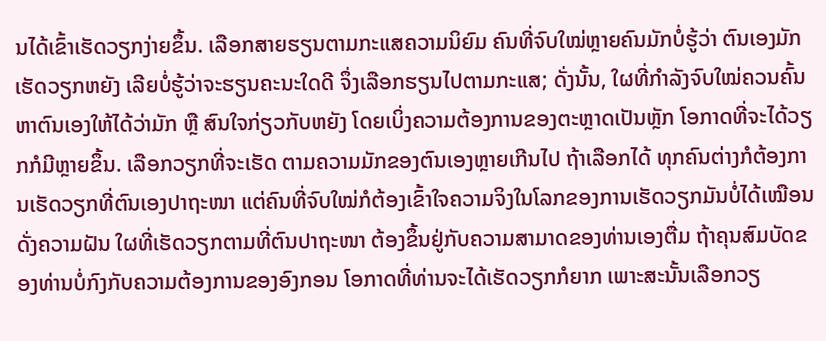ນໄດ້ເຂົ້າເຮັດວຽກງ່າຍຂຶ້ນ. ເລືອກສາຍຮຽນຕາມກະແສຄວາມນິຍົມ ຄົນທີ່ຈົບໃໝ່ຫຼາຍຄົນມັກບໍ່ຮູ້ວ່າ ຕົນເອງມັກເຮັດວຽກຫຍັງ ເລີຍບໍ່ຮູ້ວ່າຈະຮຽນຄະນະໃດດີ ຈຶ່ງເລືອກຮຽນໄປຕາມກະແສ; ດັ່ງນັ້ນ, ໃຜທີ່ກຳລັງຈົບໃໝ່ຄວນຄົ້ນຫາຕົນເອງໃຫ້ໄດ້ວ່າມັກ ຫຼື ສົນໃຈກ່ຽວກັບຫຍັງ ໂດຍເບິ່ງຄວາມຕ້ອງການຂອງຕະຫຼາດເປັນຫຼັກ ໂອກາດທີ່ຈະໄດ້ວຽກກໍມີຫຼາຍຂຶ້ນ. ເລືອກວຽກທີ່ຈະເຮັດ ຕາມຄວາມມັກຂອງຕົນເອງຫຼາຍເກີນໄປ ຖ້າເລືອກໄດ້ ທຸກຄົນຕ່າງກໍຕ້ອງການເຮັດວຽກທີ່ຕົນເອງປາຖະໜາ ແຕ່ຄົນທີ່ຈົບໃໝ່ກໍຕ້ອງເຂົ້າໃຈຄວາມຈິງໃນໂລກຂອງການເຮັດວຽກມັນບໍ່ໄດ້ເໝືອນດັ່ງຄວາມຝັນ ໃຜທີ່ເຮັດວຽກຕາມທີ່ຕົນປາຖະໜາ ຕ້ອງຂຶ້ນຢູ່ກັບຄວາມສາມາດຂອງທ່ານເອງຕື່ມ ຖ້າຄຸນສົມບັດຂອງທ່ານບໍ່ກົງກັບຄວາມຕ້ອງການຂອງອົງກອນ ໂອກາດທີ່ທ່ານຈະໄດ້ເຮັດວຽກກໍຍາກ ເພາະສະນັ້ນເລືອກວຽ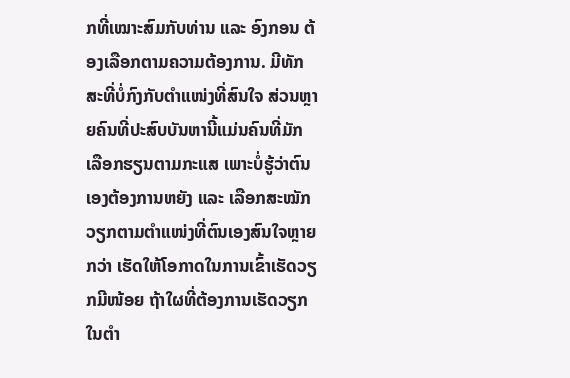ກທີ່ເໝາະສົມກັບທ່ານ ແລະ ອົງກອນ ຕ້ອງເລືອກຕາມຄວາມຕ້ອງການ. ມີທັກສະທີ່ບໍ່ກົງກັບຕຳແໜ່ງທີ່ສົນໃຈ ສ່ວນຫຼາຍຄົນທີ່ປະສົບບັນຫານີ້ແມ່ນຄົນທີ່ມັກເລືອກຮຽນຕາມກະແສ ເພາະບໍ່ຮູ້ວ່າຕົນເອງຕ້ອງການຫຍັງ ແລະ ເລືອກສະໝັກວຽກຕາມຕໍາແໜ່ງທີ່ຕົນເອງສົນໃຈຫຼາຍກວ່າ ເຮັດໃຫ້ໂອກາດໃນການເຂົ້າເຮັດວຽກມີໜ້ອຍ ຖ້າໃຜທີ່ຕ້ອງການເຮັດວຽກໃນຕໍາ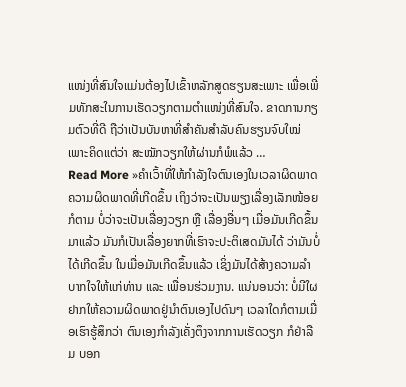ແໜ່ງທີ່ສົນໃຈແມ່ນຕ້ອງໄປເຂົ້າຫລັກສູດຮຽນສະເພາະ ເພື່ອເພີ່ມທັກສະໃນການເຮັດວຽກຕາມຕໍາແໜ່ງທີ່ສົນໃຈ. ຂາດການກຽມຕົວທີ່ດີ ຖືວ່າເປັນບັນຫາທີ່ສຳຄັນສຳລັບຄົນຮຽນຈົບໃໝ່ ເພາະຄິດແຕ່ວ່າ ສະໝັກວຽກໃຫ້ຜ່ານກໍພໍແລ້ວ …
Read More »ຄຳເວົ້າທີ່ໃຫ້ກຳລັງໃຈຕົນເອງໃນເວລາຜິດພາດ
ຄວາມຜິດພາດທີ່ເກີດຂຶ້ນ ເຖິງວ່າຈະເປັນພຽງເລື່ອງເລັກໜ້ອຍກໍຕາມ ບໍ່ວ່າຈະເປັນເລື່ອງວຽກ ຫຼື ເລື່ອງອື່ນໆ ເມື່ອມັນເກີດຂຶ້ນມາແລ້ວ ມັນກໍເປັນເລື່ອງຍາກທີ່ເຮົາຈະປະຕິເສດມັນໄດ້ ວ່າມັນບໍ່ໄດ້ເກີດຂຶ້ນ ໃນເມື່ອມັນເກີດຂຶ້ນແລ້ວ ເຊິ່ງມັນໄດ້ສ້າງຄວາມລຳບາກໃຈໃຫ້ແກ່ທ່ານ ແລະ ເພື່ອນຮ່ວມງານ. ແນ່ນອນວ່າ: ບໍ່ມີໃຜຢາກໃຫ້ຄວາມຜິດພາດຢູ່ນຳຕົນເອງໄປດົນໆ ເວລາໃດກໍຕາມເມື່ອເຮົາຮູ້ສຶກວ່າ ຕົນເອງກຳລັງເຄັ່ງຕຶງຈາກການເຮັດວຽກ ກໍຢ່າລືມ ບອກ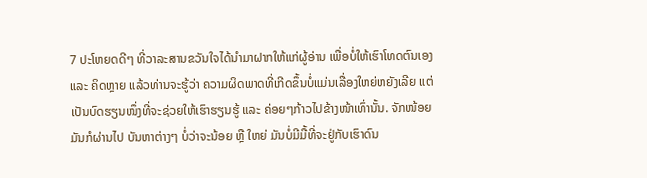7 ປະໂຫຍດດີໆ ທີ່ວາລະສານຂວັນໃຈໄດ້ນຳມາຝາກໃຫ້ແກ່ຜູ້ອ່ານ ເພື່ອບໍ່ໃຫ້ເຮົາໂທດຕົນເອງ ແລະ ຄິດຫຼາຍ ແລ້ວທ່ານຈະຮູ້ວ່າ ຄວາມຜິດພາດທີ່ເກີດຂຶ້ນບໍ່ແມ່ນເລື່ອງໃຫຍ່ຫຍັງເລີຍ ແຕ່ເປັນບົດຮຽນໜຶ່ງທີ່ຈະຊ່ວຍໃຫ້ເຮົາຮຽນຮູ້ ແລະ ຄ່ອຍໆກ້າວໄປຂ້າງໜ້າເທົ່ານັ້ນ. ຈັກໜ້ອຍມັນກໍຜ່ານໄປ ບັນຫາຕ່າງໆ ບໍ່ວ່າຈະນ້ອຍ ຫຼື ໃຫຍ່ ມັນບໍ່ມີມື້ທີ່ຈະຢູ່ກັບເຮົາດົນ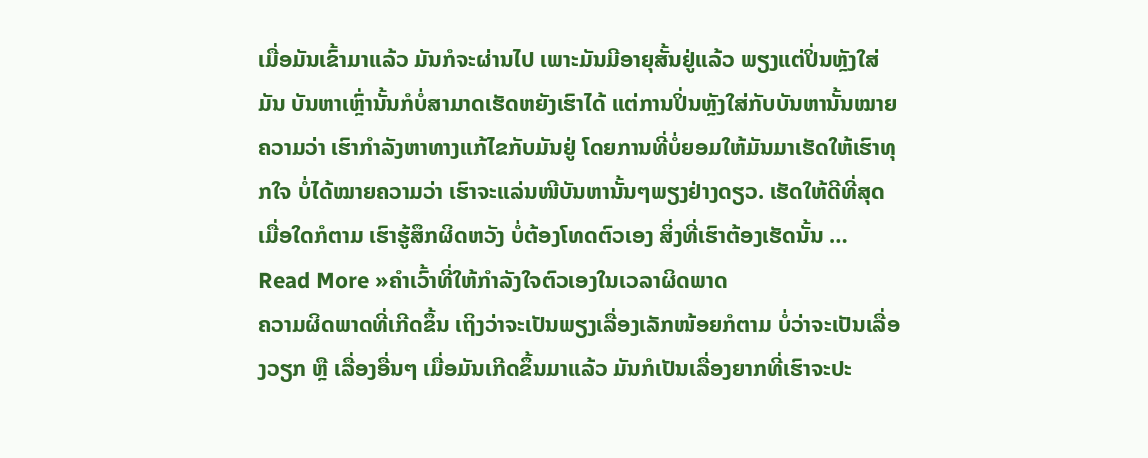ເມື່ອມັນເຂົ້າມາແລ້ວ ມັນກໍຈະຜ່ານໄປ ເພາະມັນມີອາຍຸສັ້ນຢູ່ແລ້ວ ພຽງແຕ່ປິ່ນຫຼັງໃສ່ມັນ ບັນຫາເຫຼົ່ານັ້ນກໍບໍ່ສາມາດເຮັດຫຍັງເຮົາໄດ້ ແຕ່ການປິ່ນຫຼັງໃສ່ກັບບັນຫານັ້ນໝາຍຄວາມວ່າ ເຮົາກຳລັງຫາທາງແກ້ໄຂກັບມັນຢູ່ ໂດຍການທີ່ບໍ່ຍອມໃຫ້ມັນມາເຮັດໃຫ້ເຮົາທຸກໃຈ ບໍ່ໄດ້ໝາຍຄວາມວ່າ ເຮົາຈະແລ່ນໜີບັນຫານັ້ນໆພຽງຢ່າງດຽວ. ເຮັດໃຫ້ດີທີ່ສຸດ ເມື່ອໃດກໍຕາມ ເຮົາຮູ້ສຶກຜິດຫວັງ ບໍ່ຕ້ອງໂທດຕົວເອງ ສິ່ງທີ່ເຮົາຕ້ອງເຮັດນັ້ນ …
Read More »ຄຳເວົ້າທີ່ໃຫ້ກຳລັງໃຈຕົວເອງໃນເວລາຜິດພາດ
ຄວາມຜິດພາດທີ່ເກີດຂຶ້ນ ເຖິງວ່າຈະເປັນພຽງເລື່ອງເລັກໜ້ອຍກໍຕາມ ບໍ່ວ່າຈະເປັນເລື່ອງວຽກ ຫຼື ເລື່ອງອື່ນໆ ເມື່ອມັນເກີດຂຶ້ນມາແລ້ວ ມັນກໍເປັນເລື່ອງຍາກທີ່ເຮົາຈະປະ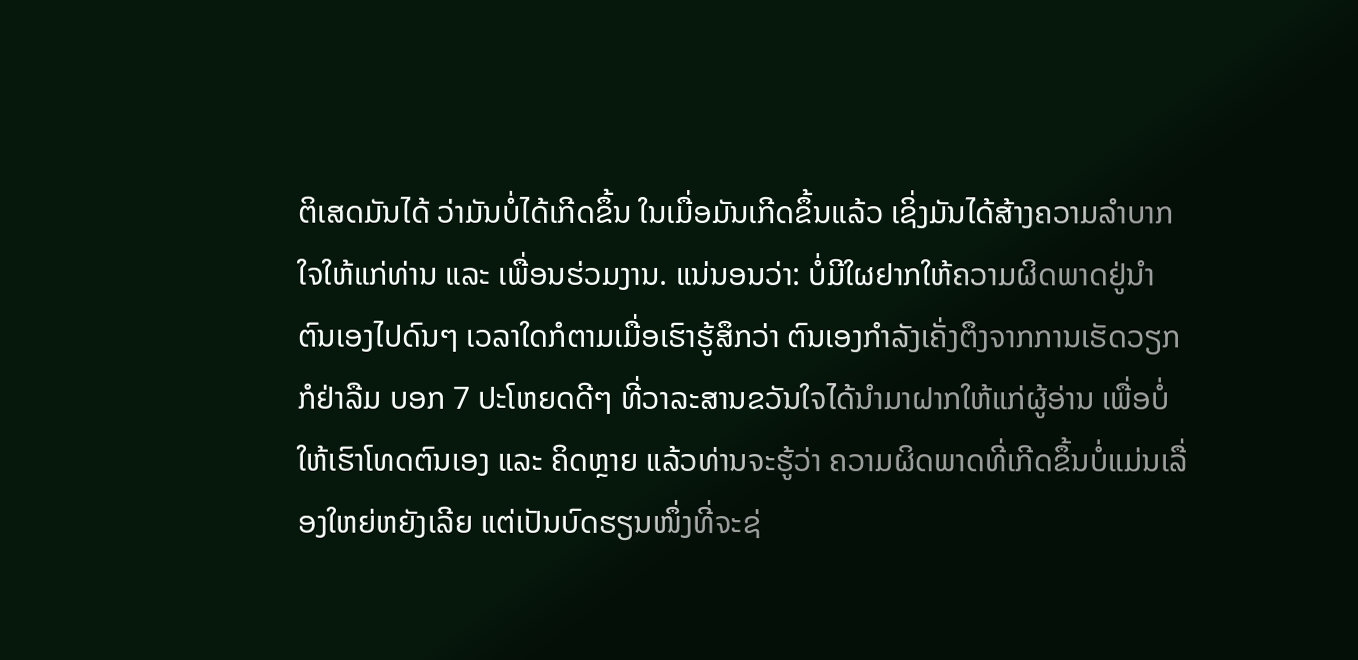ຕິເສດມັນໄດ້ ວ່າມັນບໍ່ໄດ້ເກີດຂຶ້ນ ໃນເມື່ອມັນເກີດຂຶ້ນແລ້ວ ເຊິ່ງມັນໄດ້ສ້າງຄວາມລຳບາກໃຈໃຫ້ແກ່ທ່ານ ແລະ ເພື່ອນຮ່ວມງານ. ແນ່ນອນວ່າ: ບໍ່ມີໃຜຢາກໃຫ້ຄວາມຜິດພາດຢູ່ນຳຕົນເອງໄປດົນໆ ເວລາໃດກໍຕາມເມື່ອເຮົາຮູ້ສຶກວ່າ ຕົນເອງກຳລັງເຄັ່ງຕຶງຈາກການເຮັດວຽກ ກໍຢ່າລືມ ບອກ 7 ປະໂຫຍດດີໆ ທີ່ວາລະສານຂວັນໃຈໄດ້ນຳມາຝາກໃຫ້ແກ່ຜູ້ອ່ານ ເພື່ອບໍ່ໃຫ້ເຮົາໂທດຕົນເອງ ແລະ ຄິດຫຼາຍ ແລ້ວທ່ານຈະຮູ້ວ່າ ຄວາມຜິດພາດທີ່ເກີດຂຶ້ນບໍ່ແມ່ນເລື່ອງໃຫຍ່ຫຍັງເລີຍ ແຕ່ເປັນບົດຮຽນໜຶ່ງທີ່ຈະຊ່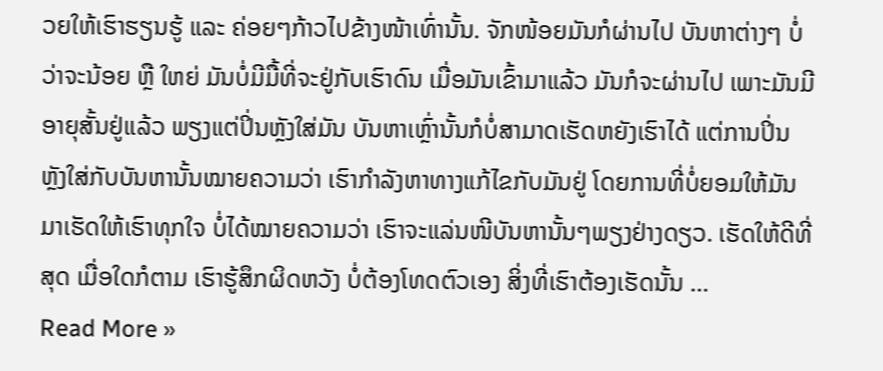ວຍໃຫ້ເຮົາຮຽນຮູ້ ແລະ ຄ່ອຍໆກ້າວໄປຂ້າງໜ້າເທົ່ານັ້ນ. ຈັກໜ້ອຍມັນກໍຜ່ານໄປ ບັນຫາຕ່າງໆ ບໍ່ວ່າຈະນ້ອຍ ຫຼື ໃຫຍ່ ມັນບໍ່ມີມື້ທີ່ຈະຢູ່ກັບເຮົາດົນ ເມື່ອມັນເຂົ້າມາແລ້ວ ມັນກໍຈະຜ່ານໄປ ເພາະມັນມີອາຍຸສັ້ນຢູ່ແລ້ວ ພຽງແຕ່ປິ່ນຫຼັງໃສ່ມັນ ບັນຫາເຫຼົ່ານັ້ນກໍບໍ່ສາມາດເຮັດຫຍັງເຮົາໄດ້ ແຕ່ການປິ່ນຫຼັງໃສ່ກັບບັນຫານັ້ນໝາຍຄວາມວ່າ ເຮົາກຳລັງຫາທາງແກ້ໄຂກັບມັນຢູ່ ໂດຍການທີ່ບໍ່ຍອມໃຫ້ມັນມາເຮັດໃຫ້ເຮົາທຸກໃຈ ບໍ່ໄດ້ໝາຍຄວາມວ່າ ເຮົາຈະແລ່ນໜີບັນຫານັ້ນໆພຽງຢ່າງດຽວ. ເຮັດໃຫ້ດີທີ່ສຸດ ເມື່ອໃດກໍຕາມ ເຮົາຮູ້ສຶກຜິດຫວັງ ບໍ່ຕ້ອງໂທດຕົວເອງ ສິ່ງທີ່ເຮົາຕ້ອງເຮັດນັ້ນ …
Read More »